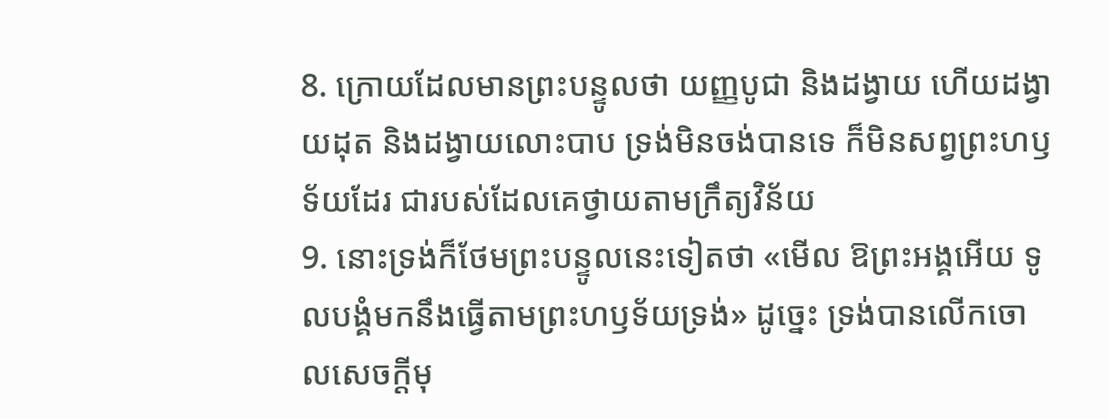8. ក្រោយដែលមានព្រះបន្ទូលថា យញ្ញបូជា និងដង្វាយ ហើយដង្វាយដុត និងដង្វាយលោះបាប ទ្រង់មិនចង់បានទេ ក៏មិនសព្វព្រះហឫទ័យដែរ ជារបស់ដែលគេថ្វាយតាមក្រឹត្យវិន័យ
9. នោះទ្រង់ក៏ថែមព្រះបន្ទូលនេះទៀតថា «មើល ឱព្រះអង្គអើយ ទូលបង្គំមកនឹងធ្វើតាមព្រះហឫទ័យទ្រង់» ដូច្នេះ ទ្រង់បានលើកចោលសេចក្ដីមុ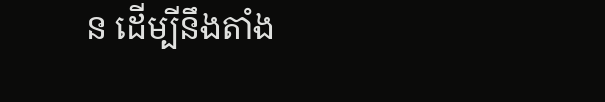ន ដើម្បីនឹងតាំង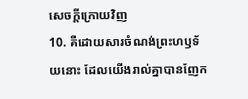សេចក្ដីក្រោយវិញ
10. គឺដោយសារចំណង់ព្រះហឫទ័យនោះ ដែលយើងរាល់គ្នាបានញែក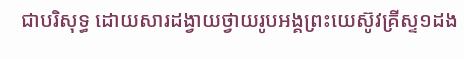ជាបរិសុទ្ធ ដោយសារដង្វាយថ្វាយរូបអង្គព្រះយេស៊ូវគ្រីស្ទ១ដង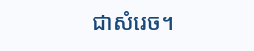ជាសំរេច។